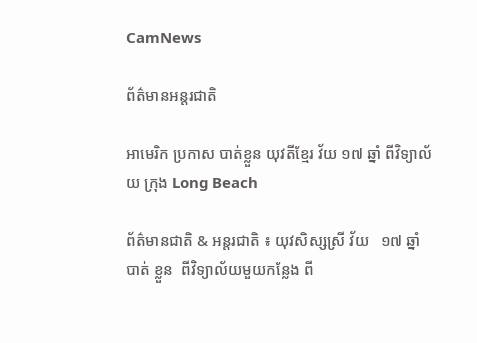CamNews

ព័ត៌មានអន្តរជាតិ

អាមេរិក ប្រកាស បាត់ខ្លួន យុវតីខ្មែរ វ័យ ១៧ ឆ្នាំ ពីវិទ្យាល័យ ក្រុង Long Beach

ព័ត៌មានជាតិ & អន្តរជាតិ ៖ យុវសិស្សស្រី វ័យ   ១៧ ឆ្នាំ    បាត់ ខ្លួន  ពីវិទ្យាល័យមួយកន្លែង ពី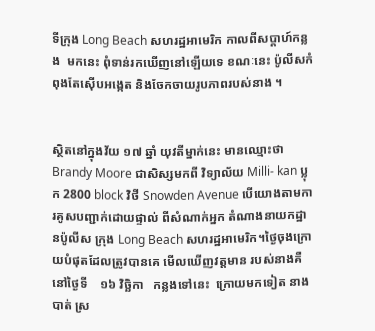ទីក្រុង Long Beach សហរដ្ឋអាមេរិក កាលពីសប្តាហ៍កន្លង  មកនេះ ពុំទាន់រកឃើញនៅឡើយទេ ខណៈនេះ ប៉ូលីសកំពុងតែស៊ើបអង្កេត និងចែកចាយរូបភាពរបស់នាង ។


ស្ថិតនៅក្នុងវ័យ ១៧ ឆ្នាំ យុវតីម្នាក់នេះ មានឈ្មោះថា Brandy Moore ជាសិស្សមកពី វិទ្យាល័យ Milli- kan ប្លុក 2800 block វិថី Snowden Avenue បើយោងតាមការគូសបញ្ជាក់ដោយផ្ទាល់ ពីសំណាក់អ្នក តំណាងនាយកដ្ឋានប៉ូលីស ក្រុង Long Beach សហរដ្ឋអាមេរិក។ថ្ងៃចុងក្រោយបំផុតដែលត្រូវបានគេ មើលឃើញវត្តមាន របស់នាងគឺ នៅថ្ងៃទី    ១៦ វិច្ឆិកា   កន្លងទៅនេះ  ក្រោយមកទៀត នាងបាត់ ស្រ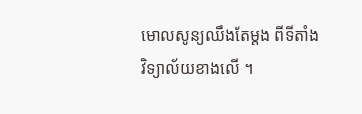មោលសូន្យឈឹងតែម្តង ពីទីតាំង វិទ្យាល័យខាងលើ ។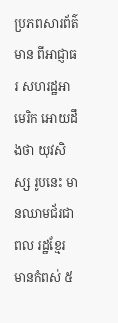ប្រភពសារព័ត៌មាន ពីអាជ្ញាធរ សហរដ្ឋអាមេរិក អោយដឹងថា យុវសិស្ស រូបនេះ មានឈាមជ័រជាពល រដ្ឋខ្មែរ មានកំពស់ ៥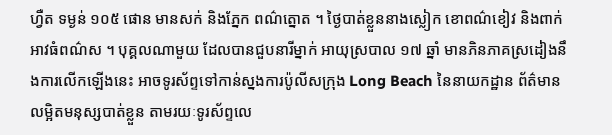ហ្វឺត ទម្ងន់ ១០៥ ផោន មានសក់ និងភ្នែក ពណ៌ត្នោត ។ ថ្ងៃបាត់ខ្លួននាងស្លៀក ខោពណ៌ខៀវ និងពាក់អាវធំពណ៌ស ។ បុគ្គលណាមួយ ដែលបានជួបនារីម្នាក់ អាយុស្របាល ១៧ ឆ្នាំ មានភិនភាគស្រដៀងនឹងការលើកឡើងនេះ អាចទូរស័ព្ទទៅកាន់ស្នងការប៉ូលីសក្រុង Long Beach នៃនាយកដ្ឋាន ព័ត៌មានលម្អិតមនុស្សបាត់ខ្លួន តាមរយៈទូរស័ព្ទលេ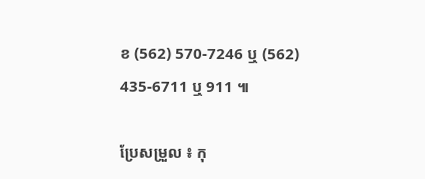ខ (562) 570-7246 ឬ (562) 435-6711 ឬ 911 ៕

ប្រែសម្រួល ៖ កុ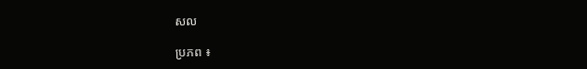សល

ប្រភព ៖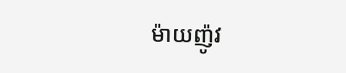ម៉ាយញ៉ូវ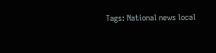Tags: National news local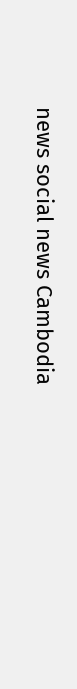news social news Cambodia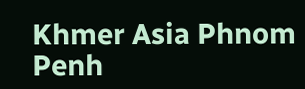Khmer Asia Phnom Penh